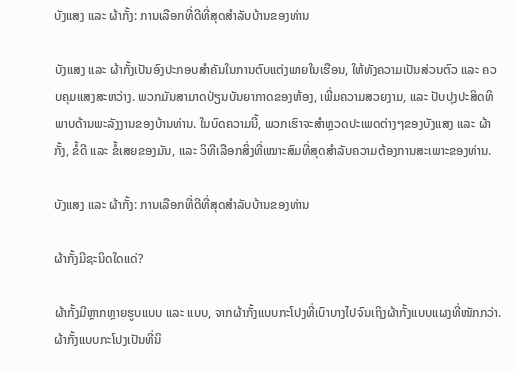ບັງແສງ ແລະ ຜ້າກັ້ງ: ການເລືອກທີ່ດີທີ່ສຸດສຳລັບບ້ານຂອງທ່ານ

ບັງແສງ ແລະ ຜ້າກັ້ງເປັນອົງປະກອບສຳຄັນໃນການຕົບແຕ່ງພາຍໃນເຮືອນ, ໃຫ້ທັງຄວາມເປັນສ່ວນຕົວ ແລະ ຄວບຄຸມແສງສະຫວ່າງ. ພວກມັນສາມາດປ່ຽນບັນຍາກາດຂອງຫ້ອງ, ເພີ່ມຄວາມສວຍງາມ, ແລະ ປັບປຸງປະສິດທິພາບດ້ານພະລັງງານຂອງບ້ານທ່ານ. ໃນບົດຄວາມນີ້, ພວກເຮົາຈະສຳຫຼວດປະເພດຕ່າງໆຂອງບັງແສງ ແລະ ຜ້າກັ້ງ, ຂໍ້ດີ ແລະ ຂໍ້ເສຍຂອງມັນ, ແລະ ວິທີເລືອກສິ່ງທີ່ເໝາະສົມທີ່ສຸດສຳລັບຄວາມຕ້ອງການສະເພາະຂອງທ່ານ.

ບັງແສງ ແລະ ຜ້າກັ້ງ: ການເລືອກທີ່ດີທີ່ສຸດສຳລັບບ້ານຂອງທ່ານ

ຜ້າກັ້ງມີຊະນິດໃດແດ່?

ຜ້າກັ້ງມີຫຼາກຫຼາຍຮູບແບບ ແລະ ແບບ, ຈາກຜ້າກັ້ງແບບກະໂປງທີ່ເບົາບາງໄປຈົນເຖິງຜ້າກັ້ງແບບແຜງທີ່ໜັກກວ່າ. ຜ້າກັ້ງແບບກະໂປງເປັນທີ່ນິ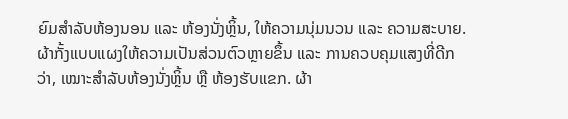ຍົມສຳລັບຫ້ອງນອນ ແລະ ຫ້ອງນັ່ງຫຼິ້ນ, ໃຫ້ຄວາມນຸ່ມນວນ ແລະ ຄວາມສະບາຍ. ຜ້າກັ້ງແບບແຜງໃຫ້ຄວາມເປັນສ່ວນຕົວຫຼາຍຂຶ້ນ ແລະ ການຄວບຄຸມແສງທີ່ດີກວ່າ, ເໝາະສຳລັບຫ້ອງນັ່ງຫຼິ້ນ ຫຼື ຫ້ອງຮັບແຂກ. ຜ້າ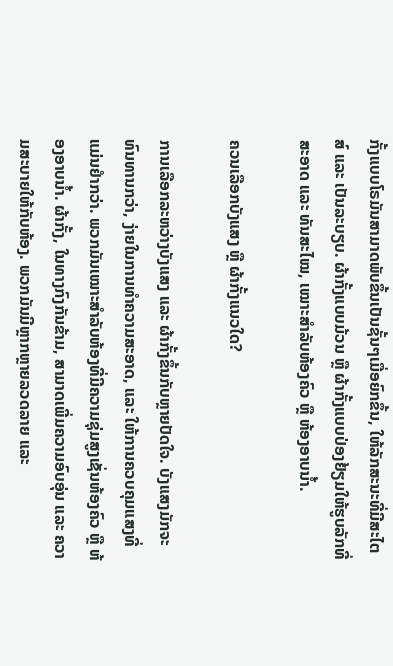ກັ້ງແບບໂຣມັນສາມາດພັບຂຶ້ນເປັນຊັ້ນໆເມື່ອຍົກຂຶ້ນ, ໃຫ້ລັກສະນະທີ່ມີສະໄຕສ໌ ແລະ ເປັນລະບຽບ. ຜ້າກັ້ງແບບມ້ວນ ຫຼື ຜ້າກັ້ງແບບປ່ອງຢ້ຽມໃຫ້ຮູບລັກທີ່ສະອາດ ແລະ ທັນສະໄໝ, ເໝາະສຳລັບຫ້ອງຄົວ ຫຼື ຫ້ອງອາບນ້ຳ.

ຄວນເລືອກບັງແສງ ຫຼື ຜ້າກັ້ງແນວໃດ?

ການເລືອກລະຫວ່າງບັງແສງ ແລະ ຜ້າກັ້ງຂຶ້ນກັບຫຼາຍປັດໃຈ. ບັງແສງມັກຈະທົນທານກວ່າ, ງ່າຍໃນການທຳຄວາມສະອາດ, ແລະ ໃຫ້ການຄວບຄຸມແສງທີ່ແມ່ນຢຳກວ່າ. ພວກມັນເໝາະສຳລັບຫ້ອງທີ່ມີຄວາມຊຸ່ມສູງເຊັ່ນຫ້ອງຄົວ ຫຼື ຫ້ອງອາບນ້ຳ. ຜ້າກັ້ງ, ໃນທາງກົງກັນຂ້າມ, ສາມາດເພີ່ມຄວາມອົບອຸ່ນ ແລະ ຄວາມສະບາຍໃຫ້ກັບຫ້ອງ. ພວກມັນມີຫຼາກຫຼາຍລວດລາຍ ແລະ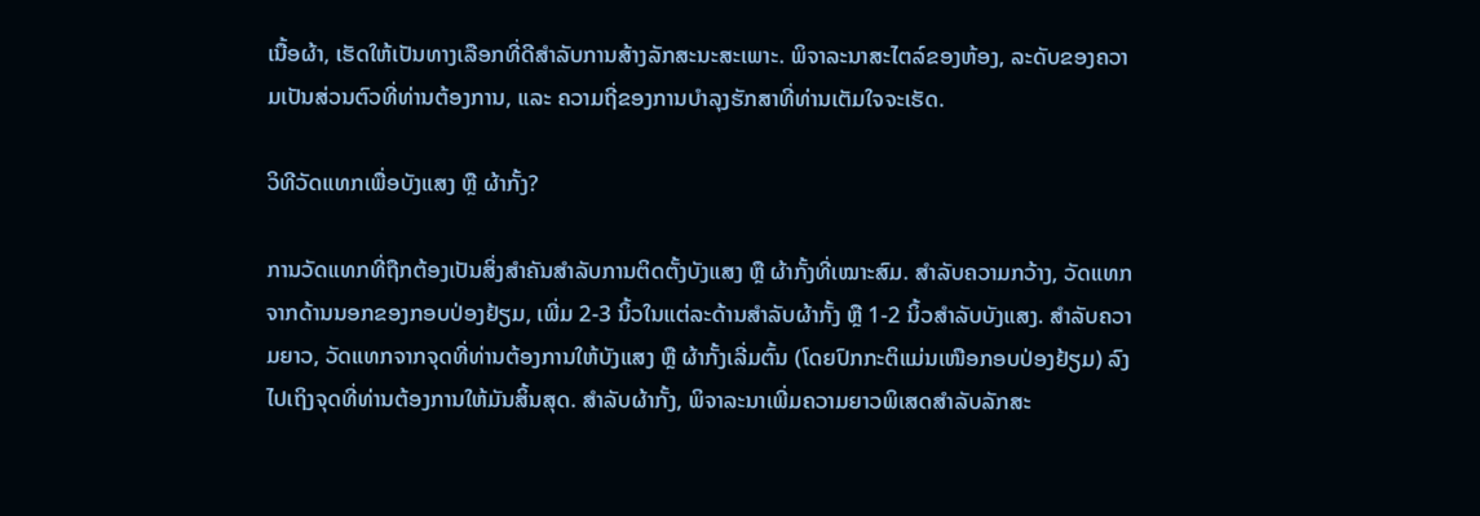ເນື້ອຜ້າ, ເຮັດໃຫ້ເປັນທາງເລືອກທີ່ດີສຳລັບການສ້າງລັກສະນະສະເພາະ. ພິຈາລະນາສະໄຕລ໌ຂອງຫ້ອງ, ລະດັບຂອງຄວາມເປັນສ່ວນຕົວທີ່ທ່ານຕ້ອງການ, ແລະ ຄວາມຖີ່ຂອງການບຳລຸງຮັກສາທີ່ທ່ານເຕັມໃຈຈະເຮັດ.

ວິທີວັດແທກເພື່ອບັງແສງ ຫຼື ຜ້າກັ້ງ?

ການວັດແທກທີ່ຖືກຕ້ອງເປັນສິ່ງສຳຄັນສຳລັບການຕິດຕັ້ງບັງແສງ ຫຼື ຜ້າກັ້ງທີ່ເໝາະສົມ. ສຳລັບຄວາມກວ້າງ, ວັດແທກຈາກດ້ານນອກຂອງກອບປ່ອງຢ້ຽມ, ເພີ່ມ 2-3 ນິ້ວໃນແຕ່ລະດ້ານສຳລັບຜ້າກັ້ງ ຫຼື 1-2 ນິ້ວສຳລັບບັງແສງ. ສຳລັບຄວາມຍາວ, ວັດແທກຈາກຈຸດທີ່ທ່ານຕ້ອງການໃຫ້ບັງແສງ ຫຼື ຜ້າກັ້ງເລີ່ມຕົ້ນ (ໂດຍປົກກະຕິແມ່ນເໜືອກອບປ່ອງຢ້ຽມ) ລົງໄປເຖິງຈຸດທີ່ທ່ານຕ້ອງການໃຫ້ມັນສິ້ນສຸດ. ສຳລັບຜ້າກັ້ງ, ພິຈາລະນາເພີ່ມຄວາມຍາວພິເສດສຳລັບລັກສະ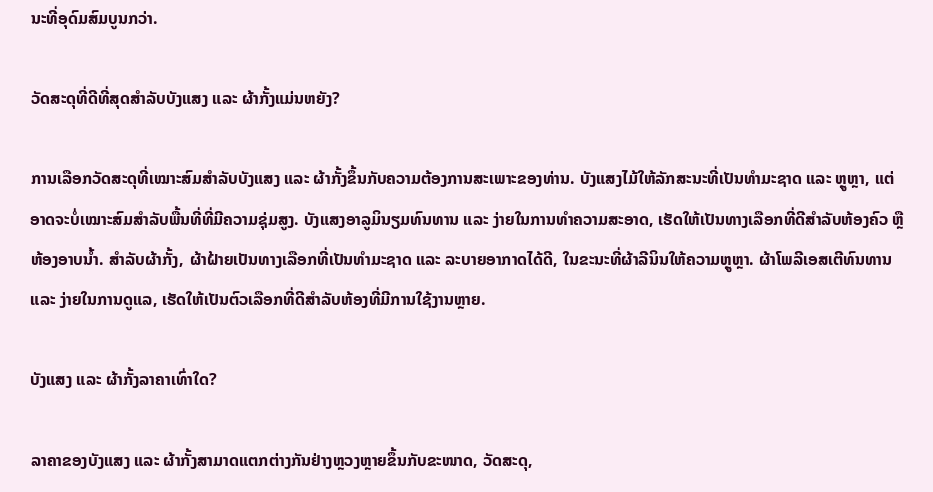ນະທີ່ອຸດົມສົມບູນກວ່າ.

ວັດສະດຸທີ່ດີທີ່ສຸດສຳລັບບັງແສງ ແລະ ຜ້າກັ້ງແມ່ນຫຍັງ?

ການເລືອກວັດສະດຸທີ່ເໝາະສົມສຳລັບບັງແສງ ແລະ ຜ້າກັ້ງຂຶ້ນກັບຄວາມຕ້ອງການສະເພາະຂອງທ່ານ. ບັງແສງໄມ້ໃຫ້ລັກສະນະທີ່ເປັນທຳມະຊາດ ແລະ ຫຼູຫຼາ, ແຕ່ອາດຈະບໍ່ເໝາະສົມສຳລັບພື້ນທີ່ທີ່ມີຄວາມຊຸ່ມສູງ. ບັງແສງອາລູມິນຽມທົນທານ ແລະ ງ່າຍໃນການທຳຄວາມສະອາດ, ເຮັດໃຫ້ເປັນທາງເລືອກທີ່ດີສຳລັບຫ້ອງຄົວ ຫຼື ຫ້ອງອາບນ້ຳ. ສຳລັບຜ້າກັ້ງ, ຜ້າຝ້າຍເປັນທາງເລືອກທີ່ເປັນທຳມະຊາດ ແລະ ລະບາຍອາກາດໄດ້ດີ, ໃນຂະນະທີ່ຜ້າລີນິນໃຫ້ຄວາມຫຼູຫຼາ. ຜ້າໂພລີເອສເຕີທົນທານ ແລະ ງ່າຍໃນການດູແລ, ເຮັດໃຫ້ເປັນຕົວເລືອກທີ່ດີສຳລັບຫ້ອງທີ່ມີການໃຊ້ງານຫຼາຍ.

ບັງແສງ ແລະ ຜ້າກັ້ງລາຄາເທົ່າໃດ?

ລາຄາຂອງບັງແສງ ແລະ ຜ້າກັ້ງສາມາດແຕກຕ່າງກັນຢ່າງຫຼວງຫຼາຍຂຶ້ນກັບຂະໜາດ, ວັດສະດຸ,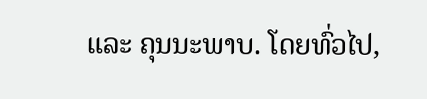ແລະ ຄຸນນະພາບ. ໂດຍທົ່ວໄປ,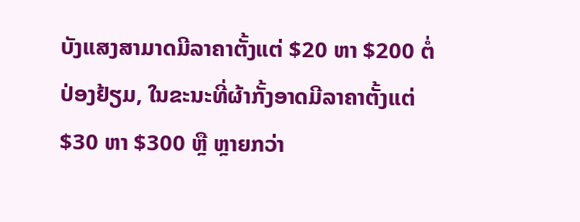ບັງແສງສາມາດມີລາຄາຕັ້ງແຕ່ $20 ຫາ $200 ຕໍ່ປ່ອງຢ້ຽມ, ໃນຂະນະທີ່ຜ້າກັ້ງອາດມີລາຄາຕັ້ງແຕ່ $30 ຫາ $300 ຫຼື ຫຼາຍກວ່າ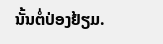ນັ້ນຕໍ່ປ່ອງຢ້ຽມ.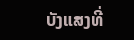ບັງແສງທີ່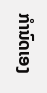ກຳນົດເອງ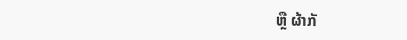ຫຼື ຜ້າກັ